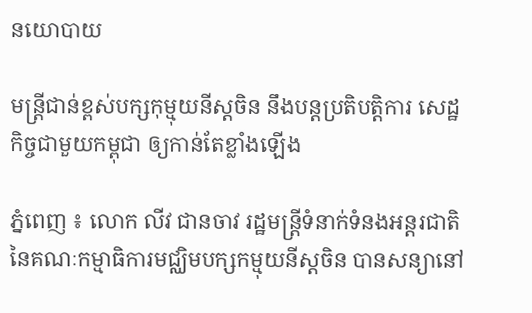នយោបាយ

មន្រ្តីជាន់ខ្ពស់បក្សកុម្មុយនីស្តចិន នឹងបន្តប្រតិបត្តិការ សេដ្ឋកិច្ចជាមួយកម្ពុជា ឲ្យកាន់តែខ្លាំងឡើង

ភ្នំពេញ ៖ លោក លីវ ជានចាវ រដ្ឋមន្ត្រីទំនាក់ទំនងអន្តរជាតិ នៃគណៈកម្មាធិការមជ្ឈិមបក្សកម្មុយនីស្តចិន បានសន្យានៅ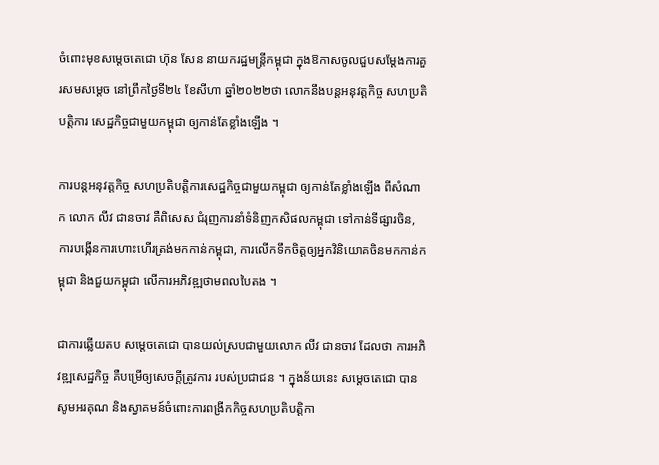ចំពោះមុខសម្តេចតេជោ ហ៊ុន សែន នាយករដ្ឋមន្រ្តីកម្ពុជា ក្នុងឱកាសចូលជួបសម្តែងការគួរសមសម្តេច នៅព្រឹកថ្ងៃទី២៤ ខែសីហា ឆ្នាំ២០២២ថា លោកនឹងបន្តអនុវត្តកិច្ច សហប្រតិបត្តិការ សេដ្ឋកិច្ចជាមួយកម្ពុជា ឲ្យកាន់តែខ្លាំងឡើង ។

ការបន្តអនុវត្តកិច្ច សហប្រតិបត្តិការសេដ្ឋកិច្ចជាមួយកម្ពុជា ឲ្យកាន់តែខ្លាំងឡើង ពីសំណាក លោក លីវ ជានចាវ គឺពិសេស ជំរុញការនាំទំនិញកសិផលកម្ពុជា ទៅកាន់ទីផ្សារចិន, ការបង្កើនការហោះហើរត្រង់មកកាន់កម្ពុជា, ការលើកទឹកចិត្តឲ្យអ្នកវិនិយោគចិនមកកាន់កម្ពុជា និងជួយកម្ពុជា លើការអភិវឌ្ឍថាមពលបៃតង ។

ជាការឆ្លើយតប សម្ដេចតេជោ បានយល់ស្របជាមួយលោក លីវ ជានចាវ ដែលថា ការអភិវឌ្ឍសេដ្ឋកិច្ច គឺបម្រើឲ្យសេចក្ដីត្រូវការ របស់ប្រជាជន ។ ក្នុងន័យនេះ សម្ដេចតេជោ បានសូមអរគុណ និងស្វាគមន៍ចំពោះការពង្រីកកិច្ចសហប្រតិបត្តិកា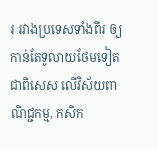រ រវាងប្រទេសទាំងពីរ ឲ្យកាន់តែទូលាយថែមទៀត ជាពិសេស លើវិស័យពាណិជ្ជកម្ម, កសិក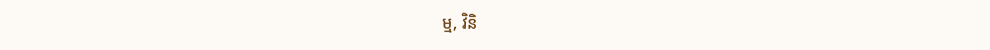ម្ម, វិនិ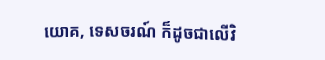យោគ, ទេសចរណ៍ ក៏ដូចជាលើវិ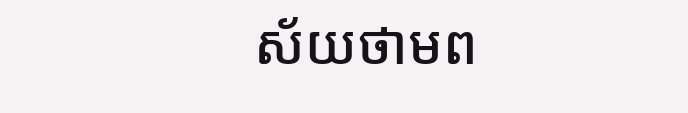ស័យថាមព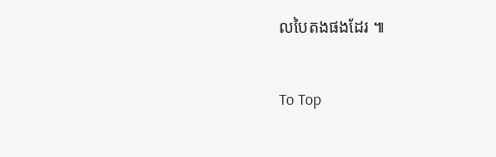លបៃតងផងដែរ ៕

To Top